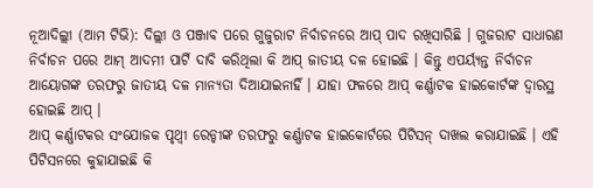ନୂଆଦିଲ୍ଲୀ (ଆମ ଟିଭି): ଦିଲ୍ଲୀ ଓ ପଞ୍ଜାବ ପରେ ଗୁଜୁରାଟ ନିର୍ବାଚନରେ ଆପ୍ ପାଦ ରଖିସାରିଛି । ଗୁଜରାଟ ସାଧାରଣ ନିର୍ବାଚନ ପରେ ଆମ୍ ଆଦମୀ ପାର୍ଟି ଦାବି କରିଥିଲା କି ଆପ୍ ଜାତୀୟ ଦଳ ହୋଇଛି । କିନ୍ତୁ ଏପର୍ୟ୍ୟନ୍ତ ନିର୍ବାଚନ ଆୟୋଗଙ୍କ ତରଫରୁ ଜାତୀୟ ଦଳ ମାନ୍ୟତା ଦିଆଯାଇନାହିଁ । ଯାହା ଫଳରେ ଆପ୍ କର୍ଣ୍ଣାଟକ ହାଇକୋର୍ଟଙ୍କ ଦ୍ୱାରସ୍ଥ ହୋଇଛି ଆପ୍ ।
ଆପ୍ କର୍ଣ୍ଣାଟକର ସଂଯୋଜକ ପୃଥ୍ୱୀ ରେଡ୍ଡୀଙ୍କ ତରଫରୁ କର୍ଣ୍ଣାଟକ ହାଇକୋର୍ଟରେ ପିଟିସନ୍ ଦାଖଲ କରାଯାଇଛି । ଏହି ପିଟିସନରେ କୁହାଯାଇଛି କି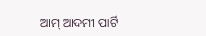ଆମ୍ ଆଦମୀ ପାର୍ଟି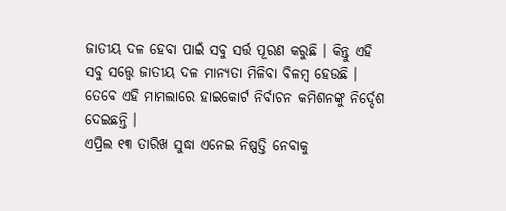ଜାତୀୟ ଦଳ ହେବା ପାଇଁ ସବୁ ସର୍ତ୍ତ ପୂରଣ କରୁଛି । କିନ୍ତୁ ଏହି ସବୁ ସତ୍ତ୍ୱେ ଜାତୀୟ ଦଳ ମାନ୍ୟତା ମିଳିବା ବିଳମ୍ବ ହେଉଛି । ତେବେ ଏହି ମାମଲାରେ ହାଇକୋର୍ଟ ନିର୍ବାଚନ କମିଶନଙ୍କୁ ନିର୍ଦ୍ଦେଶ ଦେଇଛନ୍ତି ।
ଏପ୍ରିଲ ୧୩ ତାରିଖ ସୁଦ୍ଧା ଏନେଇ ନିଷ୍ପତ୍ତି ନେବାକୁ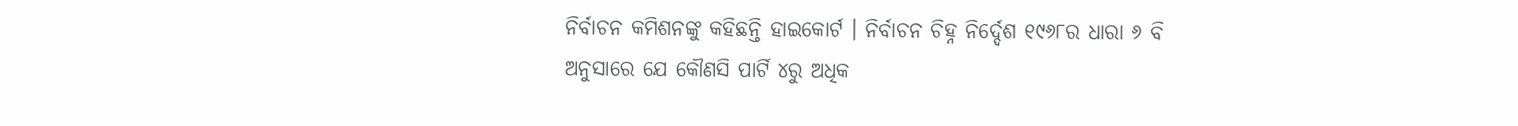ନିର୍ବାଚନ କମିଶନଙ୍କୁ କହିଛନ୍ତି ହାଇକୋର୍ଟ । ନିର୍ବାଚନ ଚିହ୍ନ ନିର୍ଦ୍ଦେଶ ୧୯୬୮ର ଧାରା ୬ ବି ଅନୁସାରେ ଯେ କୌଣସି ପାର୍ଟି ୪ରୁ ଅଧିକ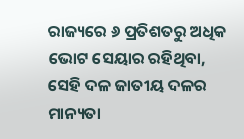ରାଜ୍ୟରେ ୬ ପ୍ରତିଶତରୁ ଅଧିକ ଭୋଟ ସେୟାର ରହିଥିବା, ସେହି ଦଳ ଜାତୀୟ ଦଳର ମାନ୍ୟତା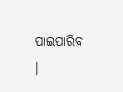ପାଇପାରିବ ।